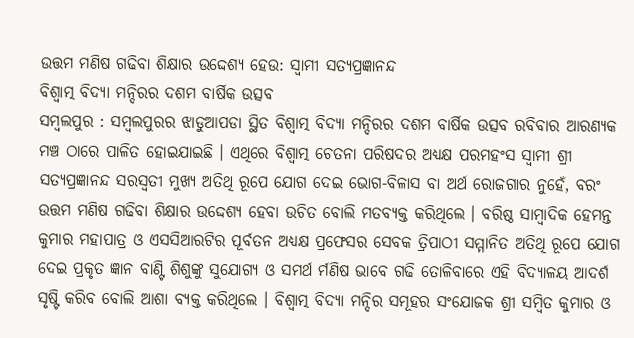ଉତ୍ତମ ମଣିଷ ଗଢିବା ଶିକ୍ଷାର ଉଦ୍ଦେଶ୍ୟ ହେଉ: ସ୍ୱାମୀ ସତ୍ୟପ୍ରଜ୍ଞାନନ୍ଦ
ବିଶ୍ୱାତ୍ମ ବିଦ୍ୟା ମନ୍ଦିରର ଦଶମ ବାର୍ଷିକ ଉତ୍ସବ
ସମ୍ବଲପୁର : ସମ୍ବଲପୁରର ଝାଡୁଆପଡା ସ୍ଥିତ ବିଶ୍ୱାତ୍ମ ବିଦ୍ୟା ମନ୍ଦିରର ଦଶମ ବାର୍ଷିକ ଉତ୍ସବ ରବିବାର ଆରଣ୍ୟକ ମଞ୍ଚ ଠାରେ ପାଳିତ ହୋଇଯାଇଛି । ଏଥିରେ ବିଶ୍ୱାତ୍ମ ଚେତନା ପରିଷଦର ଅଧ୍ୟକ୍ଷ ପରମହଂସ ସ୍ୱାମୀ ଶ୍ରୀ ସତ୍ୟପ୍ରଜ୍ଞାନନ୍ଦ ସରସ୍ୱତୀ ମୁଖ୍ୟ ଅତିଥି ରୂପେ ଯୋଗ ଦେଇ ଭୋଗ-ବିଳାସ ବା ଅର୍ଥ ରୋଜଗାର ନୁହେଁ, ବରଂ ଉତ୍ତମ ମଣିଷ ଗଢିବା ଶିକ୍ଷାର ଉଦ୍ଦେଶ୍ୟ ହେବା ଉଚିତ ବୋଲି ମତବ୍ୟକ୍ତ କରିଥିଲେ । ବରିଷ୍ଠ ସାମ୍ବାଦିକ ହେମନ୍ତ କୁମାର ମହାପାତ୍ର ଓ ଏସସିଆରଟିର ପୂର୍ବତନ ଅଧ୍ୟକ୍ଷ ପ୍ରଫେସର ସେବକ ତ୍ରିପାଠୀ ସମ୍ମାନିତ ଅତିଥି ରୂପେ ଯୋଗ ଦେଇ ପ୍ରକୃତ ଜ୍ଞାନ ବାଣ୍ଟି ଶିଶୁଙ୍କୁ ସୁଯୋଗ୍ୟ ଓ ସମର୍ଥ ର୍ମଣିଷ ଭାବେ ଗଢି ତୋଳିବାରେ ଏହି ବିଦ୍ୟାଳୟ ଆଦର୍ଶ ସୃଷ୍ଟି କରିବ ବୋଲି ଆଶା ବ୍ୟକ୍ତ କରିଥିଲେ । ବିଶ୍ୱାତ୍ମ ବିଦ୍ୟା ମନ୍ଦିର ସମୂହର ସଂଯୋଜକ ଶ୍ରୀ ସମ୍ବିତ କୁମାର ଓ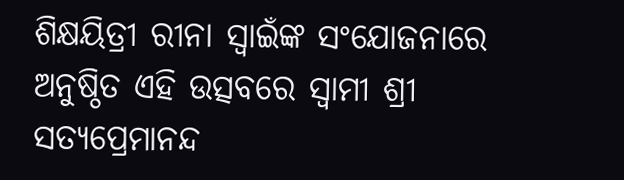ଶିକ୍ଷୟିତ୍ରୀ ରୀନା ସ୍ୱାଇଁଙ୍କ ସଂଯୋଜନାରେ ଅନୁଷ୍ଠିତ ଏହି ଉତ୍ସବରେ ସ୍ୱାମୀ ଶ୍ରୀ ସତ୍ୟପ୍ରେମାନନ୍ଦ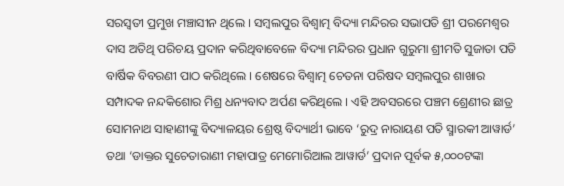ସରସ୍ୱତୀ ପ୍ରମୁଖ ମଞ୍ଚାସୀନ ଥିଲେ । ସମ୍ବଲପୁର ବିଶ୍ୱାତ୍ମ ବିଦ୍ୟା ମନ୍ଦିରର ସଭାପତି ଶ୍ରୀ ପରମେଶ୍ୱର ଦାସ ଅତିଥି ପରିଚୟ ପ୍ରଦାନ କରିଥିବାବେଳେ ବିଦ୍ୟା ମନ୍ଦିରର ପ୍ରଧାନ ଗୁରୁମା ଶ୍ରୀମତି ସୁଜାତା ପତି ବାର୍ଷିକ ବିବରଣୀ ପାଠ କରିଥିଲେ । ଶେଷରେ ବିଶ୍ୱାତ୍ମ ଚେତନା ପରିଷଦ ସମ୍ବଲପୁର ଶାଖାର ସମ୍ପାଦକ ନନ୍ଦକିଶୋର ମିଶ୍ର ଧନ୍ୟବାଦ ଅର୍ପଣ କରିଥିଲେ । ଏହି ଅବସରରେ ପଞ୍ଚମ ଶ୍ରେଣୀର ଛାତ୍ର ସୋମନାଥ ସାହାଣୀଙ୍କୁ ବିଦ୍ୟାଳୟର ଶ୍ରେଷ୍ଠ ବିଦ୍ୟାର୍ଥୀ ଭାବେ ‘ରୁଦ୍ର ନାରାୟଣ ପତି ସ୍ମାରକୀ ଆୱାର୍ଡ’ ତଥା ‘ଡାକ୍ତର ସୁଚେତାରାଣୀ ମହାପାତ୍ର ମେମୋରିଆଲ ଆୱାର୍ଡ’ ପ୍ରଦାନ ପୂର୍ବକ ୫,୦୦୦ଟଙ୍କା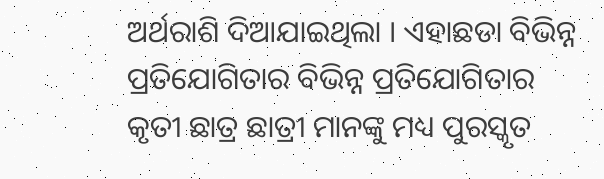ଅର୍ଥରାଶି ଦିଆଯାଇଥିଲା । ଏହାଛଡା ବିଭିନ୍ନ ପ୍ରତିଯୋଗିତାର ବିଭିନ୍ନ ପ୍ରତିଯୋଗିତାର କୃତୀ ଛାତ୍ର ଛାତ୍ରୀ ମାନଙ୍କୁ ମଧ୍ୟ ପୁରସ୍କୃତ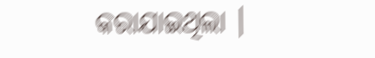କରାଯାଇଥିଲା ।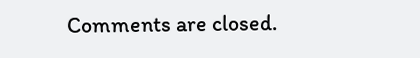Comments are closed.